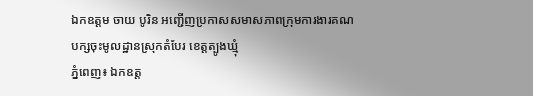ឯកឧត្តម ចាយ បូរិន អញ្ជើញប្រកាសសមាសភាពក្រុមការងារគណបក្សចុះមូលដ្ឋានស្រុកតំបែរ ខេត្តត្បូងឃ្មុំ
ភ្នំពេញ៖ ឯកឧត្ត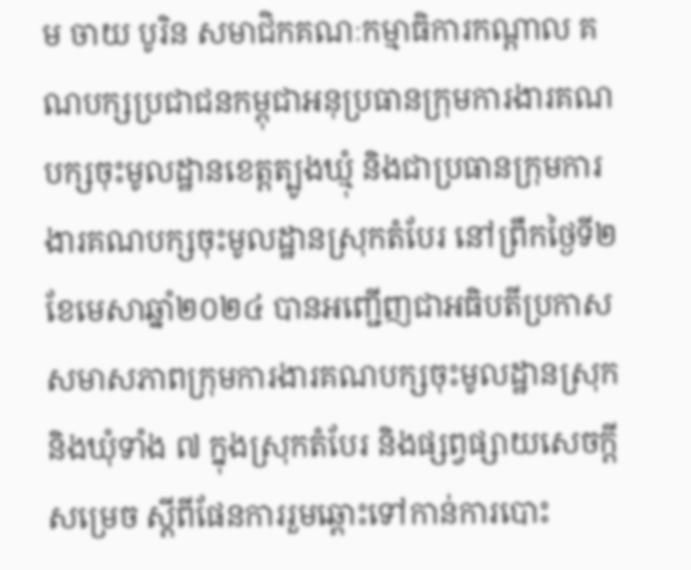ម ចាយ បូរិន សមាជិកគណៈកម្មាធិការកណ្តាល គណបក្សប្រជាជនកម្ពុជាអនុប្រធានក្រុមការងារគណបក្សចុះមូលដ្ឋានខេត្តត្បូងឃ្មុំ និងជាប្រធានក្រុមការងារគណបក្សចុះមូលដ្ឋានស្រុកតំបែរ នៅព្រឹកថ្ងៃទី២ខែមេសាឆ្នាំ២០២៤ បានអញ្ជើញជាអធិបតីប្រកាសសមាសភាពក្រុមការងារគណបក្សចុះមូលដ្ឋានស្រុក និងឃុំទាំង ៧ ក្នុងស្រុកតំបែរ និងផ្សព្វផ្សាយសេចក្តីសម្រេច ស្តីពីផែនការរួមឆ្ពោះទៅកាន់ការបោះ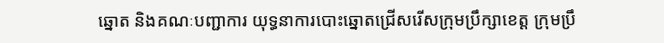ឆ្នោត និងគណៈបញ្ជាការ យុទ្ធនាការបោះឆ្នោតជ្រើសរើសក្រុមប្រឹក្សាខេត្ត ក្រុមប្រឹ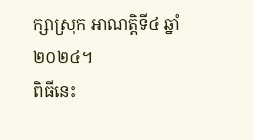ក្សាស្រុក អាណត្តិទី៤ ឆ្នាំ២០២៤។
ពិធីនេះ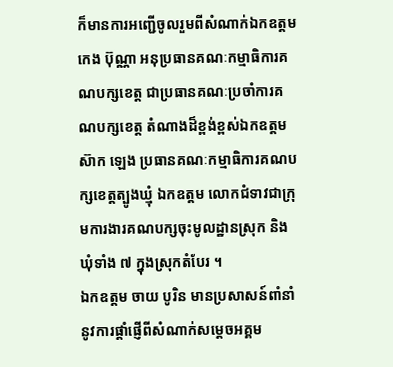ក៏មានការអញ្ជើចូលរួមពីសំណាក់ឯកឧត្តម កេង ប៊ុណ្ណា អនុប្រធានគណៈកម្មាធិការគណបក្សខេត្ត ជាប្រធានគណៈប្រចាំការគណបក្សខេត្ត តំណាងដ៏ខ្ពង់ខ្ពស់ឯកឧត្តម ស៊ាក ឡេង ប្រធានគណៈកម្មាធិការគណបក្សខេត្តត្បូងឃ្មុំ ឯកឧត្តម លោកជំទាវជាក្រុមការងារគណបក្សចុះមូលដ្ឋានស្រុក និងឃុំទាំង ៧ ក្នុងស្រុកតំបែរ ។
ឯកឧត្តម ចាយ បូរិន មានប្រសាសន៍ពាំនាំនូវការផ្តាំផ្ញើពីសំណាក់សម្តេចអគ្គម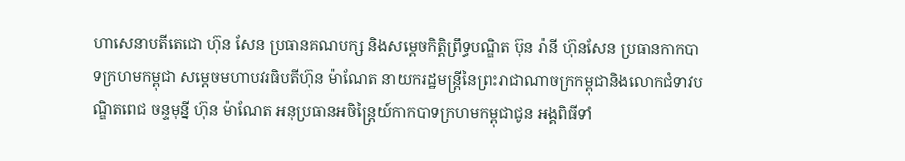ហាសេនាបតីតេជោ ហ៊ុន សែន ប្រធានគណបក្ស និងសម្តេចកិត្តិព្រឹទ្ធបណ្ឌិត ប៊ុន រ៉ានី ហ៊ុនសែន ប្រធានកាកបាទក្រហមកម្ពុជា សម្តេចមហាបវរធិបតីហ៊ុន ម៉ាណែត នាយករដ្ឋមន្ត្រីនៃព្រះរាជាណាចក្រកម្ពុជានិងលោកជំទាវបណ្ឌិតពេជ ចន្ទមុន្នី ហ៊ុន ម៉ាណែត អនុប្រធានអចិន្ត្រៃយ៍កាកបាទក្រហមកម្ពុជាជូន អង្គពិធីទាំ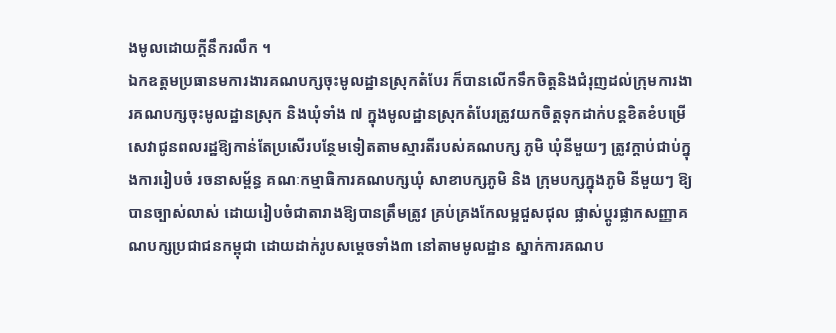ងមូលដោយក្តីនឹករលឹក ។
ឯកឧត្តមប្រធានមការងារគណបក្សចុះមូលដ្ឋានស្រុកតំបែរ ក៏បានលើកទឹកចិត្តនិងជំរុញដល់ក្រុមការងារគណបក្សចុះមូលដ្ឋានស្រុក និងឃុំទាំង ៧ ក្នុងមូលដ្ឋានស្រុកតំបែរត្រូវយកចិត្តទុកដាក់បន្តខិតខំបម្រើសេវាជូនពលរដ្ឋឱ្យកាន់តែប្រសើរបន្ថែមទៀតតាមស្មារតីរបស់គណបក្ស ភូមិ ឃុំនីមួយៗ ត្រូវក្តាប់ជាប់ក្នុងការរៀបចំ រចនាសម្ព័ន្ធ គណៈកម្មាធិការគណបក្សឃុំ សាខាបក្សភូមិ និង ក្រុមបក្សក្នុងភូមិ នីមួយៗ ឱ្យបានច្បាស់លាស់ ដោយរៀបចំជាតារាងឱ្យបានត្រឹមត្រូវ គ្រប់គ្រងកែលម្អជួសជុល ផ្លាស់ប្តូរផ្លាកសញ្ញាគណបក្សប្រជាជនកម្ពុជា ដោយដាក់រូបសម្តេចទាំង៣ នៅតាមមូលដ្ឋាន ស្នាក់ការគណប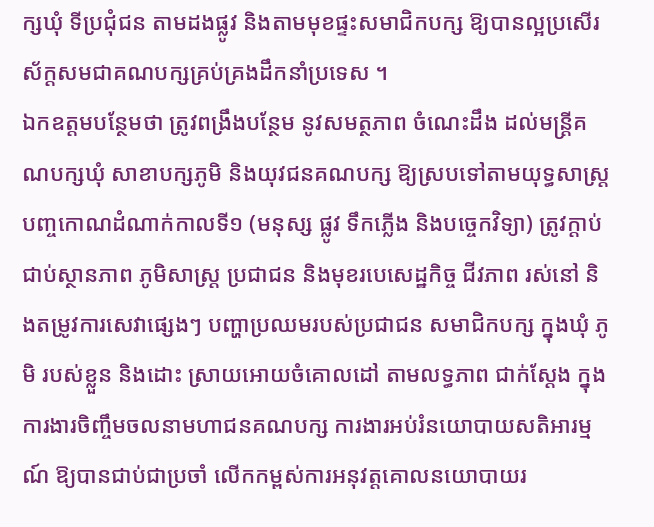ក្សឃុំ ទីប្រជុំជន តាមដងផ្លូវ និងតាមមុខផ្ទះសមាជិកបក្ស ឱ្យបានល្អប្រសើរ ស័ក្តសមជាគណបក្សគ្រប់គ្រងដឹកនាំប្រទេស ។
ឯកឧត្តមបន្ថែមថា ត្រូវពង្រឹងបន្ថែម នូវសមត្ថភាព ចំណេះដឹង ដល់មន្ត្រីគណបក្សឃុំ សាខាបក្សភូមិ និងយុវជនគណបក្ស ឱ្យស្របទៅតាមយុទ្ធសាស្ត្របញ្ចកោណដំណាក់កាលទី១ (មនុស្ស ផ្លូវ ទឹកភ្លើង និងបច្ចេកវិទ្យា) ត្រូវក្តាប់ជាប់ស្ថានភាព ភូមិសាស្ត្រ ប្រជាជន និងមុខរបេសេដ្ឋកិច្ច ជីវភាព រស់នៅ និងតម្រូវការសេវាផ្សេងៗ បញ្ហាប្រឈមរបស់ប្រជាជន សមាជិកបក្ស ក្នុងឃុំ ភូមិ របស់ខ្លួន និងដោះ ស្រាយអោយចំគោលដៅ តាមលទ្ធភាព ជាក់ស្តែង ក្នុងការងារចិញ្ចឹមចលនាមហាជនគណបក្ស ការងារអប់រំនយោបាយសតិអារម្មណ៍ ឱ្យបានជាប់ជាប្រចាំ លើកកម្ពស់ការអនុវត្តគោលនយោបាយរ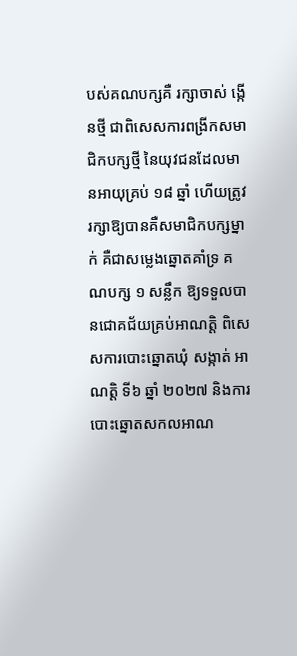បស់គណបក្សគឺ រក្សាចាស់ ង្កើនថ្មី ជាពិសេសការពង្រីកសមាជិកបក្សថ្មី នៃយុវជនដែលមានអាយុគ្រប់ ១៨ ឆ្នាំ ហើយត្រូវរក្សាឱ្យបានគឺសមាជិកបក្សម្នាក់ គឺជាសម្លេងឆ្នោតគាំទ្រ គណបក្ស ១ សន្លឹក ឱ្យទទួលបានជោគជ័យគ្រប់អាណត្តិ ពិសេសការបោះឆ្នោតឃុំ សង្កាត់ អាណត្តិ ទី៦ ឆ្នាំ ២០២៧ និងការបោះឆ្នោតសកលអាណ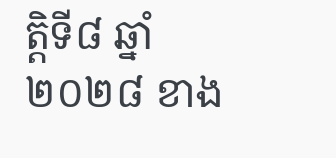ត្តិទី៨ ឆ្នាំ២០២៨ ខាង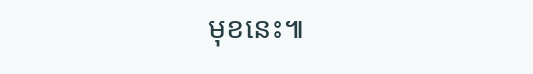មុខនេះ៕